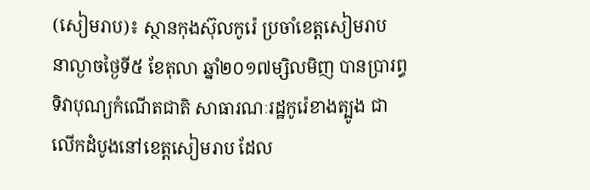(សៀមរាប)៖ ស្ថានកុងស៊ុលកូរ៉េ ប្រចាំខេត្តសៀមរាប នាល្ងាចថ្ងៃទី៥ ខែតុលា ឆ្នាំ២០១៧ម្សិលមិញ បានប្រារព្ធទិវាបុណ្យកំណើតជាតិ សាធារណៈរដ្ឋកូរ៉េខាងត្បូង ជាលើកដំបូងនៅខេត្តសៀមរាប ដែល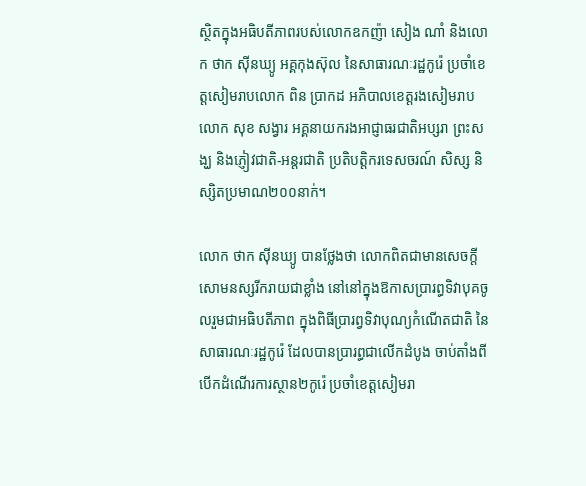ស្ថិតក្នុងអធិបតីភាពរបស់លោកឧកញ៉ា សៀង ណាំ និងលោក ថាក ស៊ីនឃ្យូ អគ្គកុងស៊ុល នៃសាធារណៈរដ្ឋកូរ៉េ ប្រចាំខេត្តសៀមរាបលោក ពិន ប្រាកដ អភិបាលខេត្តរងសៀមរាប លោក សុខ សង្វារ អគ្គនាយករងអាជ្ញាធរជាតិអប្សរា ព្រះសង្ឃ និងភ្ញៀវជាតិ-អន្តរជាតិ ប្រតិបត្តិករទេសចរណ៍ សិស្ស និស្សិតប្រមាណ២០០នាក់។

លោក ថាក ស៊ីនឃ្យូ បានថ្លែងថា លោកពិតជាមានសេចក្ដីសោមនស្សរីករាយជាខ្លាំង នៅនៅក្នុងឱកាសប្រារព្ធទិវាបុគចូលរួមជាអធិបតីភាព ក្នុងពិធីប្រារព្វទិវាបុណ្យកំណើតជាតិ នៃសាធារណៈរដ្ឋកូរ៉េ ដែលបានប្រារព្ធជាលើកដំបូង ចាប់តាំងពីបើកដំណើរការស្ថាន២កូរ៉េ ប្រចាំខេត្តសៀមរា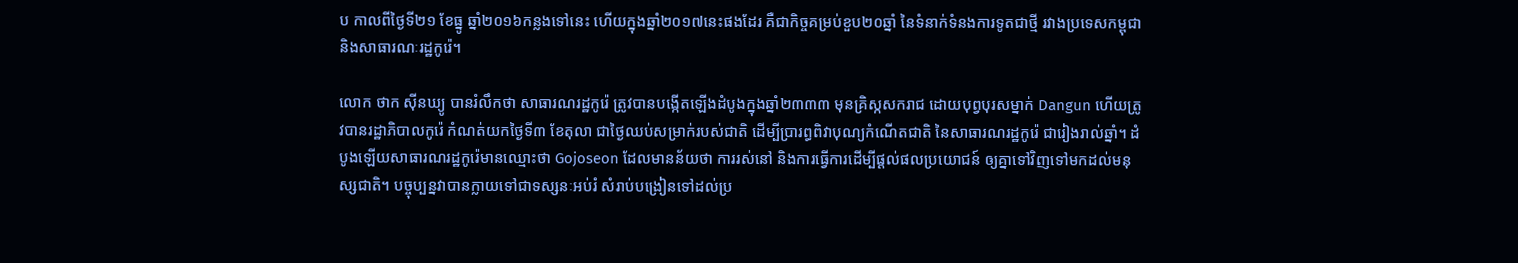ប កាលពីថ្ងៃទី២១ ខែធ្នូ ឆ្នាំ២០១៦កន្លងទៅនេះ ហើយក្នុងឆ្នាំ២០១៧នេះផងដែរ គឺជាកិច្ចគម្រប់ខួប២០ឆ្នាំ នៃទំនាក់ទំនងការទូតជាថ្មី រវាងប្រទេសកម្ពុជា និងសាធារណៈរដ្ឋកូរ៉េ។

លោក ថាក ស៊ីនឃ្យូ បានរំលឹកថា សាធារណរដ្ឋកូរ៉េ ត្រូវបានបង្កើតឡើងដំបូងក្នុងឆ្នាំ២៣៣៣ មុនគ្រិស្កសករាជ ដោយបុព្វបុរសម្នាក់ Dangun ហើយត្រូវបានរដ្ឋាភិបាលកូរ៉េ កំណត់យកថ្ងៃទី៣ ខែតុលា ជាថ្ងៃឈប់សម្រាក់របស់ជាតិ ដើម្បីប្រារព្ធពិវាបុណ្យកំណើតជាតិ នៃសាធារណរដ្ឋកូរ៉េ ជារៀងរាល់ឆ្នាំ។ ដំបូងឡើយសាធារណរដ្ឋកូរ៉េមានឈ្មោះថា Gojoseon ដែលមានន័យថា ការរស់នៅ និងការធ្វើការដើម្បីផ្ដល់ផលប្រយោជន៍ ឲ្យគ្នាទៅវិញទៅមកដល់មនុស្សជាតិ។ បច្ចុប្បន្នវាបានក្លាយទៅជាទស្សនៈអប់រំ សំរាប់បង្រៀនទៅដល់ប្រ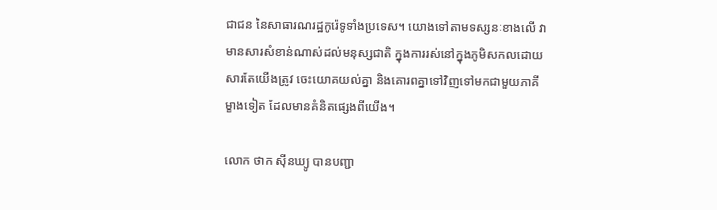ជាជន នៃសាធារណរដ្ឋកូរ៉េទូទាំងប្រទេស។ យោងទៅតាមទស្សនៈខាងលើ វាមានសារសំខាន់ណាស់ដល់មនុស្សជាតិ ក្នុងការរស់នៅក្នុងភូមិសកលដោយសារតែយើងត្រូវ ចេះយោគយល់គ្នា និងគោរពគ្នាទៅវិញទៅមកជាមួយភាគីម្ខាងទៀត ដែលមានគំនិតផ្សេងពីយើង។

លោក ថាក ស៊ីនឃ្យូ បានបញ្ជា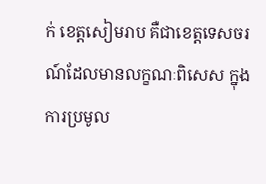ក់ ខេត្តសៀមរាប គឺជាខេត្តទេសចរណ៍ដែលមានលក្ខណៈពិសេស ក្នុងការប្រមូល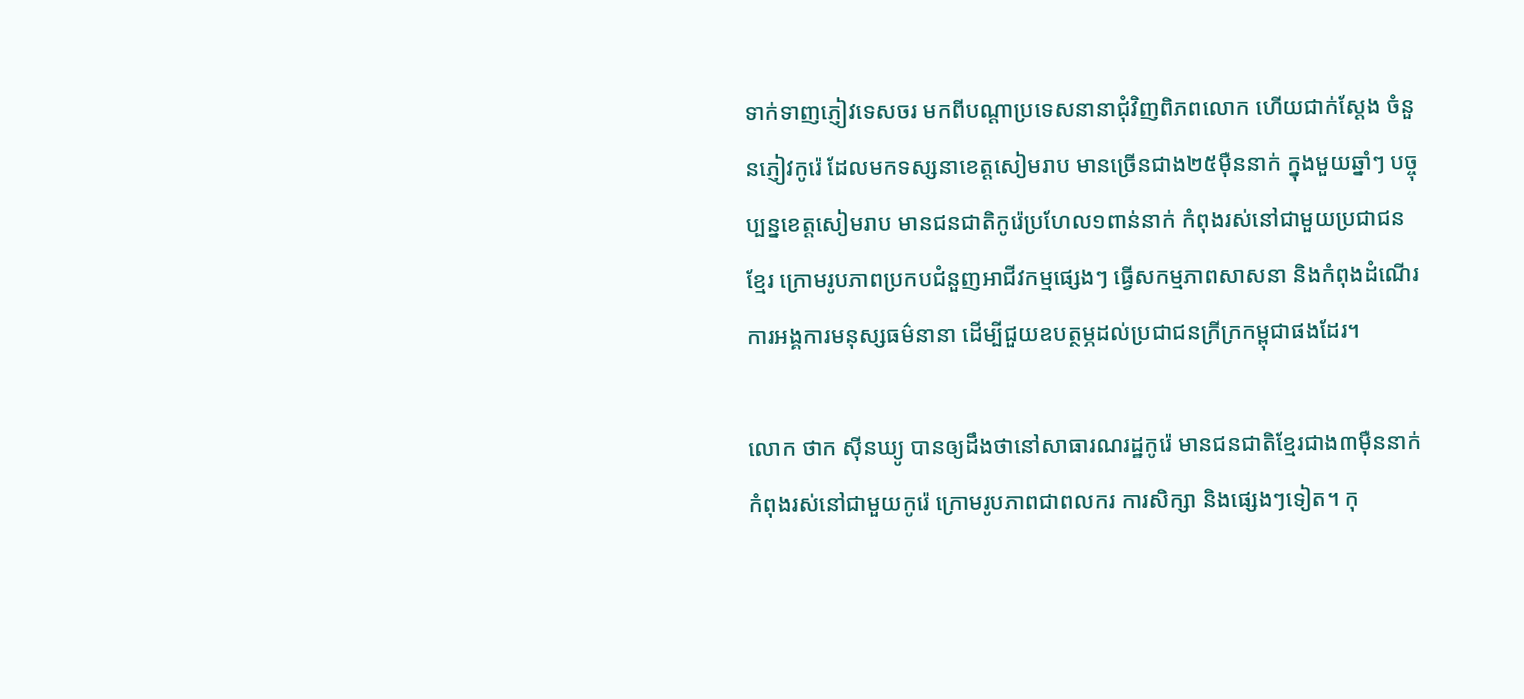ទាក់ទាញភ្ញៀវទេសចរ មកពីបណ្ដាប្រទេសនានាជុំវិញពិភពលោក ហើយជាក់ស្ដែង ចំនួនភ្ញៀវកូរ៉េ ដែលមកទស្សនាខេត្តសៀមរាប មានច្រើនជាង២៥ម៉ឺននាក់ ក្នុងមួយឆ្នាំៗ បច្ចុប្បន្នខេត្តសៀមរាប មានជនជាតិកូរ៉េប្រហែល១ពាន់នាក់ កំពុងរស់នៅជាមួយប្រជាជនខ្មែរ ក្រោមរូបភាពប្រកបជំនួញអាជីវកម្មផ្សេងៗ ធ្វើសកម្មភាពសាសនា និងកំពុងដំណើរការអង្គការមនុស្សធម៌នានា ដើម្បីជួយឧបត្ថម្ភដល់ប្រជាជនក្រីក្រកម្ពុជាផងដែរ។

លោក ថាក ស៊ីនឃ្យូ បានឲ្យដឹងថានៅសាធារណរដ្ឋកូរ៉េ មានជនជាតិខ្មែរជាង៣ម៉ឺននាក់ កំពុងរស់នៅជាមួយកូរ៉េ ក្រោមរូបភាពជាពលករ ការសិក្សា និងផ្សេងៗទៀត។ កុ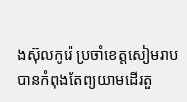ងស៊ុលកូរ៉េ ប្រចាំខេត្តសៀមរាប បានកំពុងតែព្យយាមដើរតួ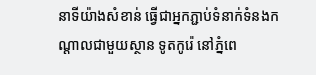នាទីយ៉ាងសំខាន់ ធ្វើជាអ្នកភ្ជាប់ទំនាក់ទំនងកណ្ដាលជាមួយស្ថាន ទូតកូរ៉េ នៅភ្នំពេ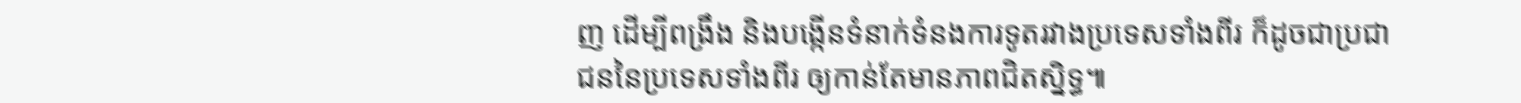ញ ដើម្បីពង្រឹង និងបង្កើនទំនាក់ទំនងការទូតរវាងប្រទេសទាំងពីរ ក៏ដូចជាប្រជាជននៃប្រទេសទាំងពីរ ឲ្យកាន់តែមានភាពជិតស្និទ្ធ៕